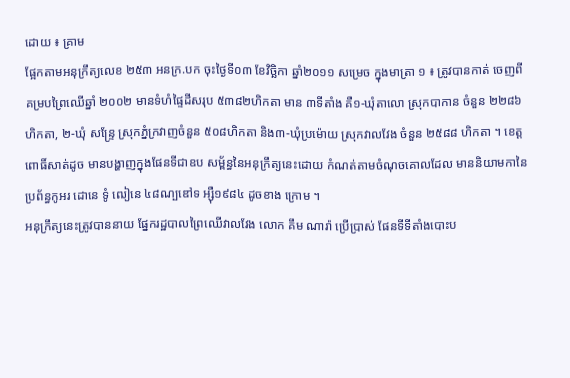ដោយ ៖ គ្រាម
ផ្អែកតាមអនុក្រឹត្យលេខ ២៥៣ អនក្រ.បក ចុះថ្ងៃទី០៣ ខែវិច្ឆិកា ឆ្នាំ២០១១ សម្រេច ក្នុងមាត្រា ១ ៖ ត្រូវបានកាត់ ចេញពីគម្របព្រៃឈើឆ្នាំ ២០០២ មានទំហំផ្ទៃដីសរុប ៥៣៨២ហិកតា មាន ៣ទីតាំង គឺ១-ឃុំតាលោ ស្រុកបាកាន ចំនួន ២២៨៦ ហិកតា, ២-ឃុំ សន្ទ្រែ ស្រុកភ្នំក្រវាញចំនួន ៥០៨ហិកតា និង៣-ឃុំប្រម៉ោយ ស្រុកវាលវែង ចំនួន ២៥៨៨ ហិកតា ។ ខេត្តពោធិ៍សាត់ដូច មានបង្ហាញក្នុងផែនទីជាឧប សម្ព័ន្ធនៃអនុក្រឹត្យនេះដោយ កំណត់តាមចំណុចគោលដែល មាននិយាមកានៃប្រព័ន្ធកូអរ ដោនេ ទូំ ឍៀនេ ៤៨ណ្បឌៅទ អ្ស៊ឺ១៩៨៤ ដូចខាង ក្រោម ។
អនុក្រឹត្យនេះត្រូវបាននាយ ផ្នែករដ្ឋបាលព្រៃឈើវាលវែង លោក គឹម ណារ៉ា ប្រើប្រាស់ ផែនទីទីតាំងបោះប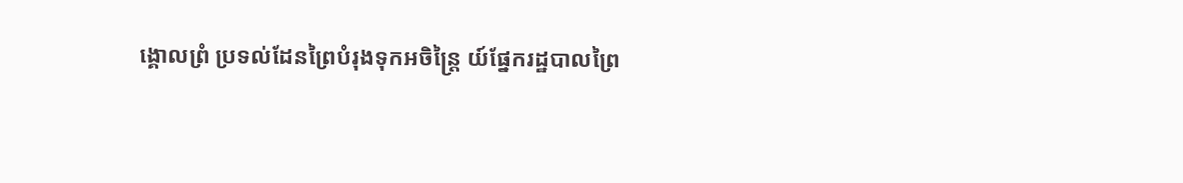ង្គោលព្រំ ប្រទល់ដែនព្រៃបំរុងទុកអចិន្ត្រៃ យ៍ផ្នែករដ្ឋបាលព្រៃ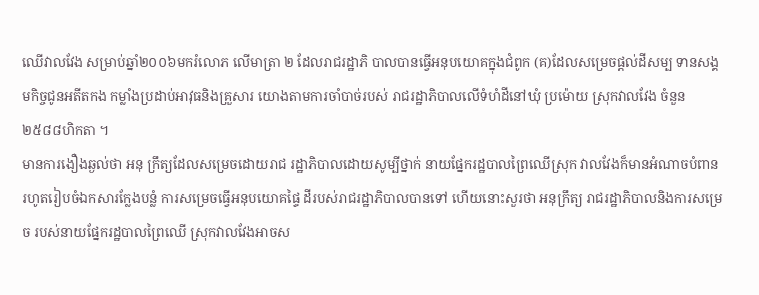ឈើវាលវែង សម្រាប់ឆ្នាំ២០០៦មករំលោភ លើមាត្រា ២ ដែលរាជរដ្ឋាភិ បាលបានធ្វើអនុបយោគក្នុងជំពូក (គ)ដែលសម្រេចផ្តល់ដីសម្ប ទានសង្គមកិច្ចជូនអតីតកង កម្លាំងប្រដាប់អាវុធនិងគ្រួសារ យោងតាមការចាំបាច់របស់ រាជរដ្ឋាភិបាលលើទំហំដីនៅឃុំ ប្រម៉ោយ ស្រុកវាលវែង ចំនួន ២៥៨៨ហិកតា ។
មានការងឿងឆ្ងល់ថា អនុ ក្រឹត្យដែលសម្រេចដោយរាជ រដ្ឋាភិបាលដោយសូម្បីថ្នាក់ នាយផ្នែករដ្ឋបាលព្រៃឈើស្រុក វាលវែងក៏មានអំណាចបំពាន រហូតរៀបចំឯកសារក្លែងបន្លំ ការសម្រេចធ្វើអនុបយោគផ្ទៃ ដីរបស់រាជរដ្ឋាភិបាលបានទៅ ហើយនោះសួរថា អនុក្រឹត្យ រាជរដ្ឋាភិបាលនិងការសម្រេច របស់នាយផ្នែករដ្ឋបាលព្រៃឈើ ស្រុកវាលវែងអាចស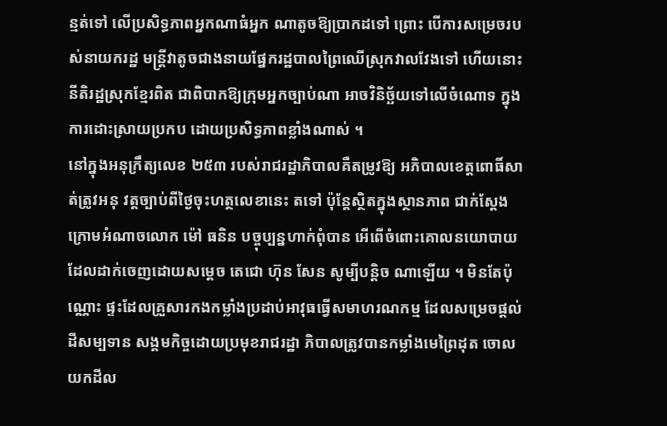ន្មត់ទៅ លើប្រសិទ្ធភាពអ្នកណាធំអ្នក ណាតូចឱ្យប្រាកដទៅ ព្រោះ បើការសម្រេចរបស់នាយករដ្ឋ មន្ត្រីវាតូចជាងនាយផ្នែករដ្ឋបាលព្រៃឈើស្រុកវាលវែងទៅ ហើយនោះនីតិរដ្ឋស្រុកខ្មែរពិត ជាពិបាកឱ្យក្រុមអ្នកច្បាប់ណា អាចវិនិច្ឆ័យទៅលើចំណោទ ក្នុងការដោះស្រាយប្រកប ដោយប្រសិទ្ធភាពខ្លាំងណាស់ ។
នៅក្នុងអនុក្រឹត្យលេខ ២៥៣ របស់រាជរដ្ឋាភិបាលគឺតម្រូវឱ្យ អភិបាលខេត្តពោធិ៍សាត់ត្រូវអនុ វត្តច្បាប់ពីថ្ងៃចុះហត្ថលេខានេះ តទៅ ប៉ុន្តែស្ថិតក្នុងស្ថានភាព ជាក់ស្តែងក្រោមអំណាចលោក ម៉ៅ ធនិន បច្ចុប្បន្នហាក់ពុំបាន អើពើចំពោះគោលនយោបាយ ដែលដាក់ចេញដោយសម្តេច តេជោ ហ៊ុន សែន សូម្បីបន្តិច ណាឡើយ ។ មិនតែប៉ុណ្ណោះ ផ្ទះដែលគ្រួសារកងកម្លាំងប្រដាប់អាវុធធ្វើសមាហរណកម្ម ដែលសម្រេចផ្តល់ដីសម្បទាន សង្គមកិច្ចដោយប្រមុខរាជរដ្ឋា ភិបាលត្រូវបានកម្លាំងមេព្រៃដុត ចោលយកដីល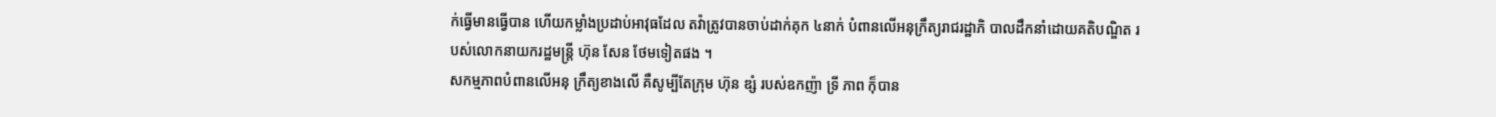ក់ធ្វើមានធ្វើបាន ហើយកម្លាំងប្រដាប់អាវុធដែល តវ៉ាត្រូវបានចាប់ដាក់គុក ៤នាក់ បំពានលើអនុក្រឹត្យរាជរដ្ឋាភិ បាលដឹកនាំដោយគតិបណ្ឌិត របស់លោកនាយករដ្ឋមន្ត្រី ហ៊ុន សែន ថែមទៀតផង ។
សកម្មភាពបំពានលើអនុ ក្រឹត្យខាងលើ គឺសូម្បីតែក្រុម ហ៊ុន ឌ្សំ របស់ឧកញ៉ា ទ្រី ភាព កុ៏បាន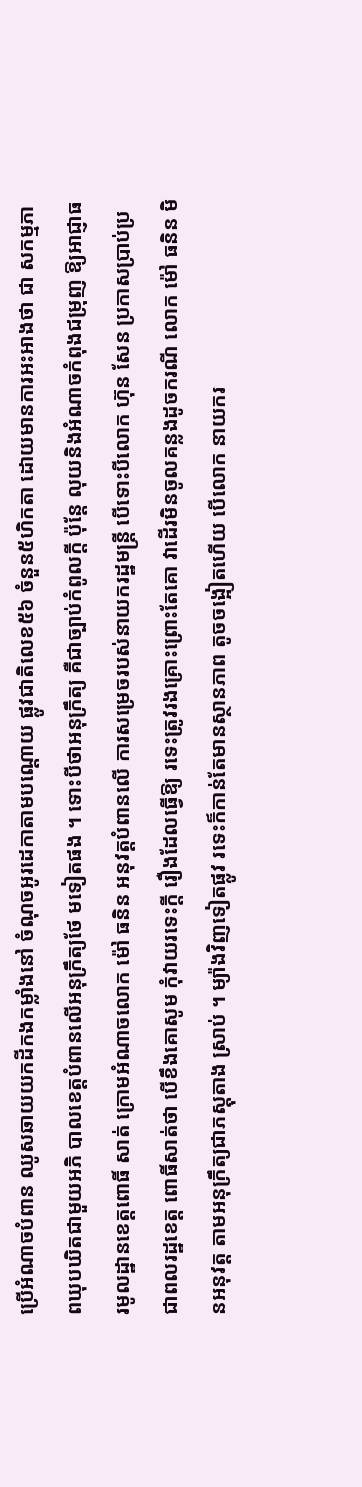ប្រើអំណាចបំពាន ឈូសឆាយយកដីកងកម្លាំងនៅ ចំណុចអូរដេកាតាមបណ្តោយ ផ្លូវជាតិលេខ៥៦ ចំនួន៥ហិកតា ដោយមានការអះអាងថា ជា សកម្មភាពឃុបឃិតជាមួយអភិ បាលខេត្តបំពានលើអនុក្រឹត្យថែ មទៀតផង ។ ទោះបីថាអនុក្រឹត្យ គឺជាច្បាប់កំពូលក្តី ប៉ុន្តែ លុយនិងអំណាចកំពុងជម្រុញ ឱ្យអាជ្ញាធរមូលដ្ឋានខេត្តពោធិ៍ សាត់ ក្រោមអំណាចលោក ម៉ៅ ធនិន អនុវត្តបំពានលើ ការសម្រេចរបស់នាយករដ្ឋមន្ត្រី បើទោះបីលោក ហ៊ុន សែន ប្រកាសប្រាប់ប្រជាពលរដ្ឋខេត្ត ពោធិ៍សាត់ថា បើខឹងគោសូម កុំវាយរទេះក្តី រឿងដែលធ្វើឱ្យ រទេះត្រូវរងគ្រោះព្រោះតែគោ វាដើរមិនចូលគន្លងដូចករណី លោក ម៉ៅ ធនិន មិនអនុវត្ត តាមអនុក្រឹត្យជាភស្តុតាង ស្រាប់ ។ ម្យ៉ាងវិញទៀតផ្លូវ រទេះក៏កាន់តែមានស្ថានភាព តូចចង្អៀតហើយ បើលោក នាយករ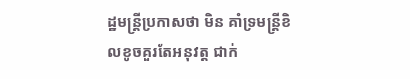ដ្ឋមន្ត្រីប្រកាសថា មិន គាំទ្រមន្ត្រីខិលខូចគួរតែអនុវត្ត ជាក់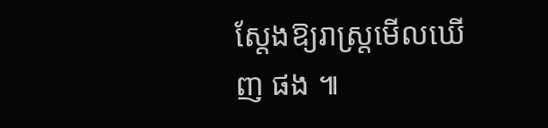ស្តែងឱ្យរាស្ត្រមើលឃើញ ផង ៕